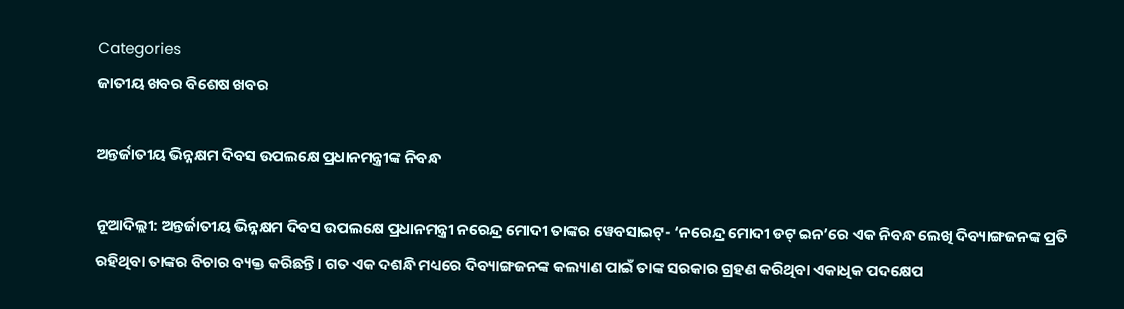Categories
ଜାତୀୟ ଖବର ବିଶେଷ ଖବର

ଅନ୍ତର୍ଜାତୀୟ ଭିନ୍ନକ୍ଷମ ଦିବସ ଉପଲକ୍ଷେ ପ୍ରଧାନମନ୍ତ୍ରୀଙ୍କ ନିବନ୍ଧ

ନୂଆଦିଲ୍ଲୀ: ଅନ୍ତର୍ଜାତୀୟ ଭିନ୍ନକ୍ଷମ ଦିବସ ଉପଲକ୍ଷେ ପ୍ରଧାନମନ୍ତ୍ରୀ ନରେନ୍ଦ୍ର ମୋଦୀ ତାଙ୍କର ୱେବସାଇଟ୍‌- ‘ନରେନ୍ଦ୍ର ମୋଦୀ ଡଟ୍‌ ଇନ’ରେ ଏକ ନିବନ୍ଧ ଲେଖି ଦିବ୍ୟାଙ୍ଗଜନଙ୍କ ପ୍ରତି ରହିଥିବା ତାଙ୍କର ବିଚାର ବ୍ୟକ୍ତ କରିଛନ୍ତି। ଗତ ଏକ ଦଶନ୍ଧି ମଧ୍ୟରେ ଦିବ୍ୟାଙ୍ଗଜନଙ୍କ କଲ୍ୟାଣ ପାଇଁ ତାଙ୍କ ସରକାର ଗ୍ରହଣ କରିଥିବା ଏକାଧିକ ପଦକ୍ଷେପ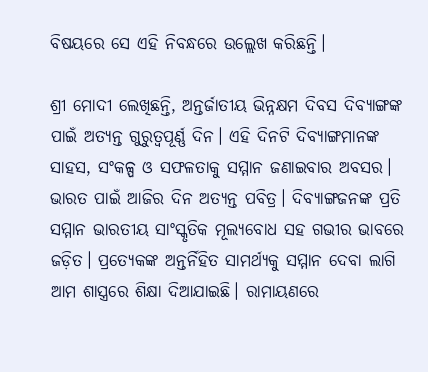ବିଷୟରେ ସେ ଏହି ନିବନ୍ଧରେ ଉଲ୍ଲେଖ କରିଛନ୍ତି।

ଶ୍ରୀ ମୋଦୀ ଲେଖିଛନ୍ତି, ଅନ୍ତର୍ଜାତୀୟ ଭିନ୍ନକ୍ଷମ ଦିବସ ଦିବ୍ୟାଙ୍ଗଙ୍କ ପାଇଁ ଅତ୍ୟନ୍ତ ଗୁରୁତ୍ୱପୂର୍ଣ୍ଣ ଦିନ। ଏହି ଦିନଟି ଦିବ୍ୟାଙ୍ଗମାନଙ୍କ ସାହସ, ସଂକଳ୍ପ ଓ ସଫଳତାକୁ ସମ୍ମାନ ଜଣାଇବାର ଅବସର। ଭାରତ ପାଇଁ ଆଜିର ଦିନ ଅତ୍ୟନ୍ତ ପବିତ୍ର। ଦିବ୍ୟାଙ୍ଗଜନଙ୍କ ପ୍ରତି ସମ୍ମାନ ଭାରତୀୟ ସାଂସ୍କୃତିକ ମୂଲ୍ୟବୋଧ ସହ ଗଭୀର ଭାବରେ ଜଡ଼ିତ। ପ୍ରତ୍ୟେକଙ୍କ ଅନ୍ତର୍ନିହିତ ସାମର୍ଥ୍ୟକୁ ସମ୍ମାନ ଦେବା ଲାଗି ଆମ ଶାସ୍ତ୍ରରେ ଶିକ୍ଷା ଦିଆଯାଇଛି। ରାମାୟଣରେ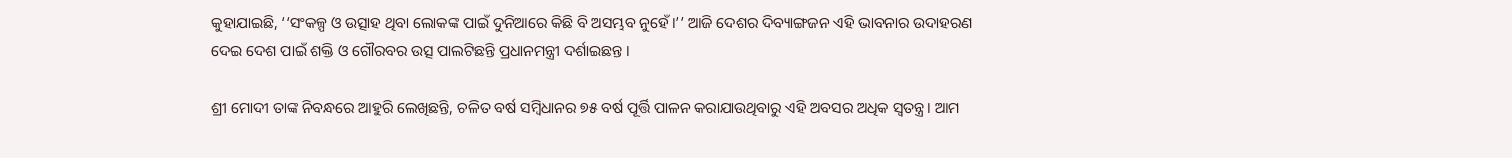କୁହାଯାଇଛି, ‘‘ସଂକଳ୍ପ ଓ ଉତ୍ସାହ ଥିବା ଲୋକଙ୍କ ପାଇଁ ଦୁନିଆରେ କିଛି ବି ଅସମ୍ଭବ ନୁହେଁ।’’ ଆଜି ଦେଶର ଦିବ୍ୟାଙ୍ଗଜନ ଏହି ଭାବନାର ଉଦାହରଣ ଦେଇ ଦେଶ ପାଇଁ ଶକ୍ତି ଓ ଗୌରବର ଉତ୍ସ ପାଲଟିଛନ୍ତି ପ୍ରଧାନମନ୍ତ୍ରୀ ଦର୍ଶାଇଛନ୍ତ ।

ଶ୍ରୀ ମୋଦୀ ତାଙ୍କ ନିବନ୍ଧରେ ଆହୁରି ଲେଖିଛନ୍ତି, ଚଳିତ ବର୍ଷ ସମ୍ବିଧାନର ୭୫ ବର୍ଷ ପୂର୍ତ୍ତି ପାଳନ କରାଯାଉଥିବାରୁ ଏହି ଅବସର ଅଧିକ ସ୍ୱତନ୍ତ୍ର। ଆମ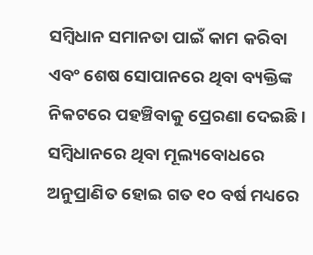ସମ୍ବିଧାନ ସମାନତା ପାଇଁ କାମ କରିବା ଏବଂ ଶେଷ ସୋପାନରେ ଥିବା ବ୍ୟକ୍ତିଙ୍କ ନିକଟରେ ପହଞ୍ଚିବାକୁ ପ୍ରେରଣା ଦେଇଛି । ସମ୍ବିଧାନରେ ଥିବା ମୂଲ୍ୟବୋଧରେ ଅନୁପ୍ରାଣିତ ହୋଇ ଗତ ୧୦ ବର୍ଷ ମଧ୍ୟରେ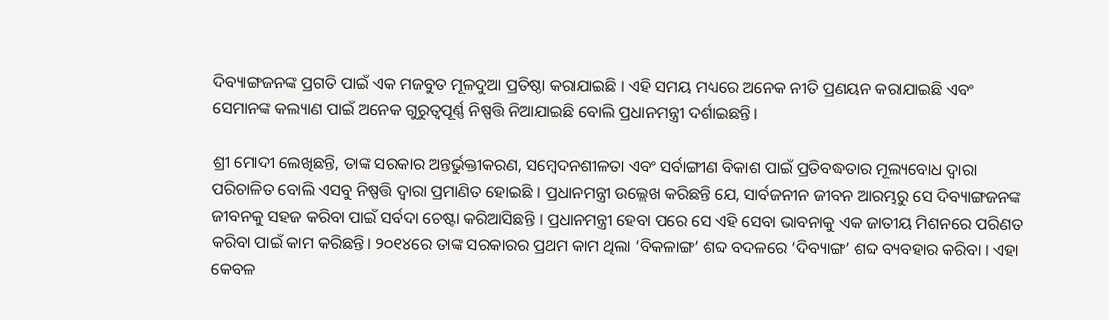ଦିବ୍ୟାଙ୍ଗଜନଙ୍କ ପ୍ରଗତି ପାଇଁ ଏକ ମଜବୁତ ମୂଳଦୁଆ ପ୍ରତିଷ୍ଠା କରାଯାଇଛି । ଏହି ସମୟ ମଧ୍ୟରେ ଅନେକ ନୀତି ପ୍ରଣୟନ କରାଯାଇଛି ଏବଂ ସେମାନଙ୍କ କଲ୍ୟାଣ ପାଇଁ ଅନେକ ଗୁରୁତ୍ୱପୂର୍ଣ୍ଣ ନିଷ୍ପତ୍ତି ନିଆଯାଇଛି ବୋଲି ପ୍ରଧାନମନ୍ତ୍ରୀ ଦର୍ଶାଇଛନ୍ତି।

ଶ୍ରୀ ମୋଦୀ ଲେଖିଛନ୍ତି, ତାଙ୍କ ସରକାର ଅନ୍ତର୍ଭୁକ୍ତୀକରଣ, ସମ୍ବେଦନଶୀଳତା ଏବଂ ସର୍ବାଙ୍ଗୀଣ ବିକାଶ ପାଇଁ ପ୍ରତିବଦ୍ଧତାର ମୂଲ୍ୟବୋଧ ଦ୍ୱାରା ପରିଚାଳିତ ବୋଲି ଏସବୁ ନିଷ୍ପତ୍ତି ଦ୍ୱାରା ପ୍ରମାଣିତ ହୋଇଛି । ପ୍ରଧାନମନ୍ତ୍ରୀ ଉଲ୍ଲେଖ କରିଛନ୍ତି ଯେ, ସାର୍ବଜନୀନ ଜୀବନ ଆରମ୍ଭରୁ ସେ ଦିବ୍ୟାଙ୍ଗଜନଙ୍କ ଜୀବନକୁ ସହଜ କରିବା ପାଇଁ ସର୍ବଦା ଚେଷ୍ଟା କରିଆସିଛନ୍ତି । ପ୍ରଧାନମନ୍ତ୍ରୀ ହେବା ପରେ ସେ ଏହି ସେବା ଭାବନାକୁ ଏକ ଜାତୀୟ ମିଶନରେ ପରିଣତ କରିବା ପାଇଁ କାମ କରିଛନ୍ତି। ୨୦୧୪ରେ ତାଙ୍କ ସରକାରର ପ୍ରଥମ କାମ ଥିଲା ‘ବିକଳାଙ୍ଗ’ ଶବ୍ଦ ବଦଳରେ ‘ଦିବ୍ୟାଙ୍ଗ’ ଶବ୍ଦ ବ୍ୟବହାର କରିବା । ଏହା କେବଳ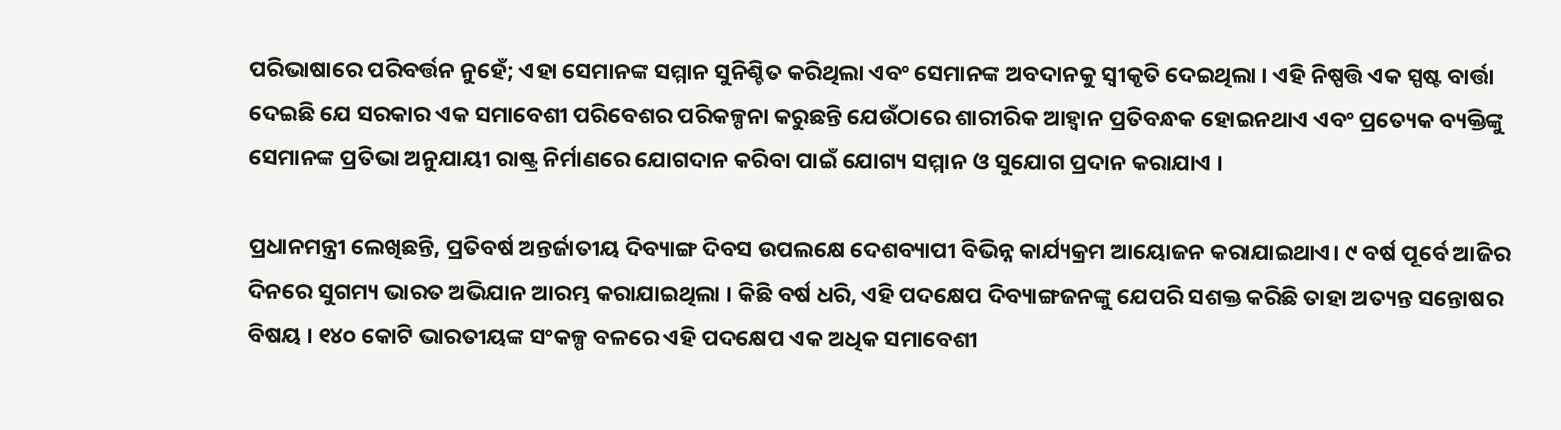ପରିଭାଷାରେ ପରିବର୍ତ୍ତନ ନୁହେଁ; ଏହା ସେମାନଙ୍କ ସମ୍ମାନ ସୁନିଶ୍ଚିତ କରିଥିଲା ଏବଂ ସେମାନଙ୍କ ଅବଦାନକୁ ସ୍ୱୀକୃତି ଦେଇଥିଲା । ଏହି ନିଷ୍ପତ୍ତି ଏକ ସ୍ପଷ୍ଟ ବାର୍ତ୍ତା ଦେଇଛି ଯେ ସରକାର ଏକ ସମାବେଶୀ ପରିବେଶର ପରିକଳ୍ପନା କରୁଛନ୍ତି ଯେଉଁଠାରେ ଶାରୀରିକ ଆହ୍ୱାନ ପ୍ରତିବନ୍ଧକ ହୋଇନଥାଏ ଏବଂ ପ୍ରତ୍ୟେକ ବ୍ୟକ୍ତିଙ୍କୁ ସେମାନଙ୍କ ପ୍ରତିଭା ଅନୁଯାୟୀ ରାଷ୍ଟ୍ର ନିର୍ମାଣରେ ଯୋଗଦାନ କରିବା ପାଇଁ ଯୋଗ୍ୟ ସମ୍ମାନ ଓ ସୁଯୋଗ ପ୍ରଦାନ କରାଯାଏ ।

ପ୍ରଧାନମନ୍ତ୍ରୀ ଲେଖିଛନ୍ତି, ପ୍ରତିବର୍ଷ ଅନ୍ତର୍ଜାତୀୟ ଦିବ୍ୟାଙ୍ଗ ଦିବସ ଉପଲକ୍ଷେ ଦେଶବ୍ୟାପୀ ବିଭିନ୍ନ କାର୍ଯ୍ୟକ୍ରମ ଆୟୋଜନ କରାଯାଇଥାଏ। ୯ ବର୍ଷ ପୂର୍ବେ ଆଜିର ଦିନରେ ସୁଗମ୍ୟ ଭାରତ ଅଭିଯାନ ଆରମ୍ଭ କରାଯାଇଥିଲା । କିଛି ବର୍ଷ ଧରି, ଏହି ପଦକ୍ଷେପ ଦିବ୍ୟାଙ୍ଗଜନଙ୍କୁ ଯେପରି ସଶକ୍ତ କରିଛି ତାହା ଅତ୍ୟନ୍ତ ସନ୍ତୋଷର ବିଷୟ । ୧୪୦ କୋଟି ଭାରତୀୟଙ୍କ ସଂକଳ୍ପ ବଳରେ ଏହି ପଦକ୍ଷେପ ଏକ ଅଧିକ ସମାବେଶୀ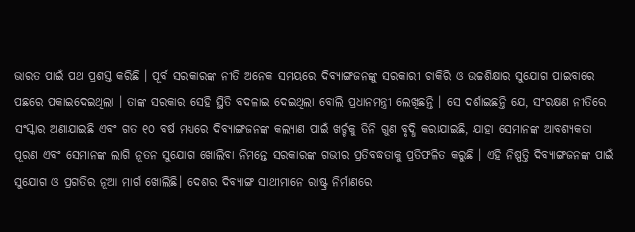ଭାରତ ପାଇଁ ପଥ ପ୍ରଶସ୍ତ କରିଛି । ପୂର୍ବ ସରକାରଙ୍କ ନୀତି ଅନେକ ସମୟରେ ଦିବ୍ୟାଙ୍ଗଜନଙ୍କୁ ସରକାରୀ ଚାକିରି ଓ ଉଚ୍ଚଶିକ୍ଷାର ସୁଯୋଗ ପାଇବାରେ ପଛରେ ପକାଇଦେଇଥିଲା । ତାଙ୍କ ସରକାର ସେହି ସ୍ଥିତି ବଦଳାଇ ଦେଇଥିଲା ବୋଲି ପ୍ରଧାନମନ୍ତ୍ରୀ ଲେଖିଛନ୍ତି । ସେ ଦର୍ଶାଇଛନ୍ତି ଯେ, ସଂରକ୍ଷଣ ନୀତିରେ ସଂସ୍କାର ଅଣାଯାଇଛି ଏବଂ ଗତ ୧୦ ବର୍ଷ ମଧ୍ୟରେ ଦିବ୍ୟାଙ୍ଗଜନଙ୍କ କଲ୍ୟାଣ ପାଇଁ ଖର୍ଚ୍ଚକୁ ତିନି ଗୁଣ ବୃଦ୍ଧି କରାଯାଇଛି, ଯାହା ସେମାନଙ୍କ ଆବଶ୍ୟକତା ପୂରଣ ଏବଂ ସେମାନଙ୍କ ଲାଗି ନୂତନ ସୁଯୋଗ ଖୋଲିବା ନିମନ୍ତେ ସରକାରଙ୍କ ଗଭୀର ପ୍ରତିବଦ୍ଧତାକୁ ପ୍ରତିଫଳିତ କରୁଛି । ଏହି ନିଷ୍ପତ୍ତି ଦିବ୍ୟାଙ୍ଗଜନଙ୍କ ପାଇଁ ସୁଯୋଗ ଓ ପ୍ରଗତିର ନୂଆ ମାର୍ଗ ଖୋଲିଛି। ଦେଶର ଦିବ୍ୟାଙ୍ଗ ସାଥୀମାନେ ରାଷ୍ଟ୍ର ନିର୍ମାଣରେ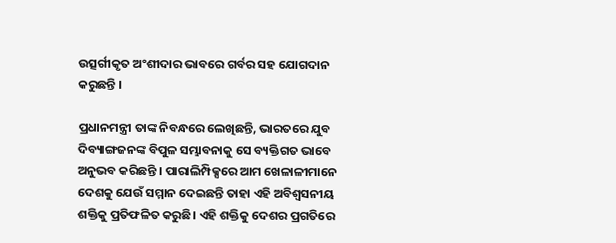ଉତ୍ସର୍ଗୀକୃତ ଅଂଶୀଦାର ଭାବରେ ଗର୍ବର ସହ ଯୋଗଦାନ କରୁଛନ୍ତି ।

ପ୍ରଧାନମନ୍ତ୍ରୀ ତାଙ୍କ ନିବନ୍ଧରେ ଲେଖିଛନ୍ତି, ଭାରତରେ ଯୁବ ଦିବ୍ୟାଙ୍ଗଜନଙ୍କ ବିପୁଳ ସମ୍ଭାବନାକୁ ସେ ବ୍ୟକ୍ତିଗତ ଭାବେ ଅନୁଭବ କରିଛନ୍ତି । ପାରାଲିମ୍ପିକ୍ସରେ ଆମ ଖେଳାଳୀମାନେ ଦେଶକୁ ଯେଉଁ ସମ୍ମାନ ଦେଇଛନ୍ତି ତାହା ଏହି ଅବିଶ୍ୱସନୀୟ ଶକ୍ତିକୁ ପ୍ରତିଫଳିତ କରୁଛି। ଏହି ଶକ୍ତିକୁ ଦେଶର ପ୍ରଗତିରେ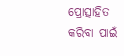ପ୍ରୋତ୍ସାହିତ କରିବା ପାଇଁ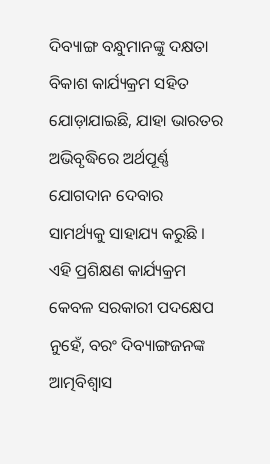ଦିବ୍ୟାଙ୍ଗ ବନ୍ଧୁମାନଙ୍କୁ ଦକ୍ଷତା ବିକାଶ କାର୍ଯ୍ୟକ୍ରମ ସହିତ ଯୋଡ଼ାଯାଇଛି, ଯାହା ଭାରତର ଅଭିବୃଦ୍ଧିରେ ଅର୍ଥପୂର୍ଣ୍ଣ ଯୋଗଦାନ ଦେବାର ସାମର୍ଥ୍ୟକୁ ସାହାଯ୍ୟ କରୁଛି । ଏହି ପ୍ରଶିକ୍ଷଣ କାର୍ଯ୍ୟକ୍ରମ କେବଳ ସରକାରୀ ପଦକ୍ଷେପ ନୁହେଁ, ବରଂ ଦିବ୍ୟାଙ୍ଗଜନଙ୍କ ଆତ୍ମବିଶ୍ୱାସ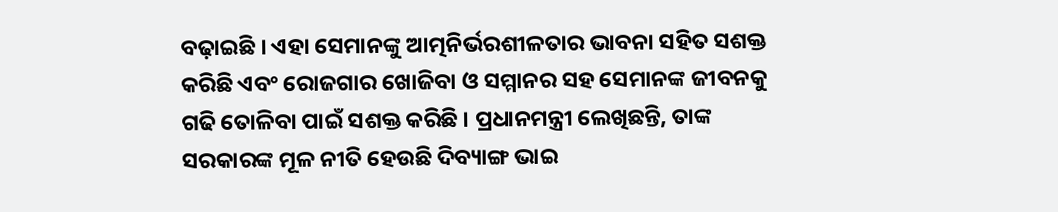ବଢ଼ାଇଛି । ଏହା ସେମାନଙ୍କୁ ଆତ୍ମନିର୍ଭରଶୀଳତାର ଭାବନା ସହିତ ସଶକ୍ତ କରିଛି ଏବଂ ରୋଜଗାର ଖୋଜିବା ଓ ସମ୍ମାନର ସହ ସେମାନଙ୍କ ଜୀବନକୁ ଗଢି ତୋଳିବା ପାଇଁ ସଶକ୍ତ କରିଛି । ପ୍ରଧାନମନ୍ତ୍ରୀ ଲେଖିଛନ୍ତି, ତାଙ୍କ ସରକାରଙ୍କ ମୂଳ ନୀତି ହେଉଛି ଦିବ୍ୟାଙ୍ଗ ଭାଇ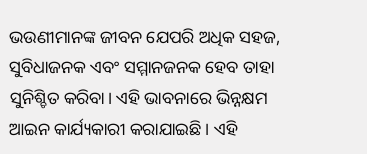ଭଉଣୀମାନଙ୍କ ଜୀବନ ଯେପରି ଅଧିକ ସହଜ, ସୁବିଧାଜନକ ଏବଂ ସମ୍ମାନଜନକ ହେବ ତାହା ସୁନିଶ୍ଚିତ କରିବା। ଏହି ଭାବନାରେ ଭିନ୍ନକ୍ଷମ ଆଇନ କାର୍ଯ୍ୟକାରୀ କରାଯାଇଛି । ଏହି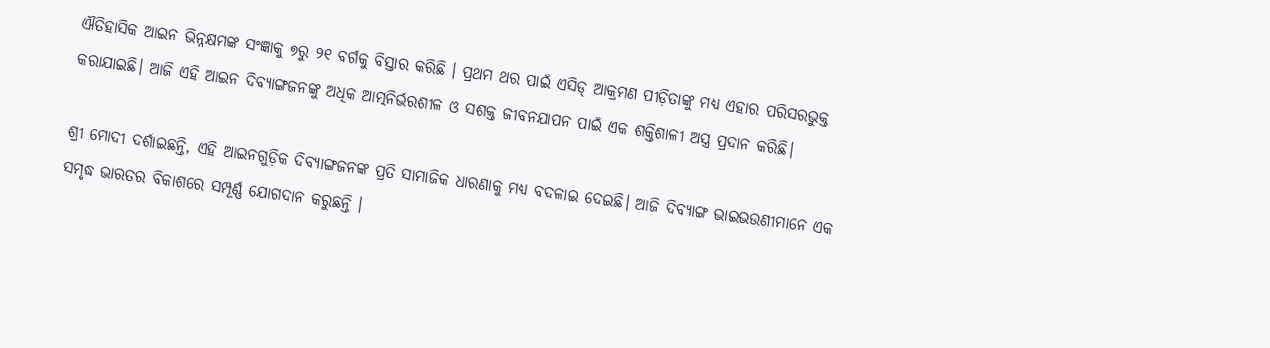ଐତିହାସିକ ଆଇନ ଭିନ୍ନକ୍ଷମଙ୍କ ସଂଜ୍ଞାକୁ ୭ରୁ ୨୧ ବର୍ଗକୁ ବିସ୍ତାର କରିଛି । ପ୍ରଥମ ଥର ପାଇଁ ଏସିଡ୍ ଆକ୍ରମଣ ପୀଡ଼ିତାଙ୍କୁ ମଧ୍ୟ ଏହାର ପରିସରଭୁକ୍ତ କରାଯାଇଛି। ଆଜି ଏହି ଆଇନ ଦିବ୍ୟାଙ୍ଗଜନଙ୍କୁ ଅଧିକ ଆତ୍ମନିର୍ଭରଶୀଳ ଓ ସଶକ୍ତ ଜୀବନଯାପନ ପାଇଁ ଏକ ଶକ୍ତିଶାଳୀ ଅସ୍ତ୍ର ପ୍ରଦାନ କରିଛି।

ଶ୍ରୀ ମୋଦୀ ଦର୍ଶାଇଛନ୍ତି, ଏହି ଆଇନଗୁଡ଼ିକ ଦିବ୍ୟାଙ୍ଗଜନଙ୍କ ପ୍ରତି ସାମାଜିକ ଧାରଣାକୁ ମଧ୍ୟ ବଦଳାଇ ଦେଇଛି। ଆଜି ଦିବ୍ୟାଙ୍ଗ ଭାଇଭଉଣୀମାନେ ଏକ ସମୃଦ୍ଧ ଭାରତର ବିକାଶରେ ସମ୍ପୂର୍ଣ୍ଣ ଯୋଗଦାନ କରୁଛନ୍ତି ।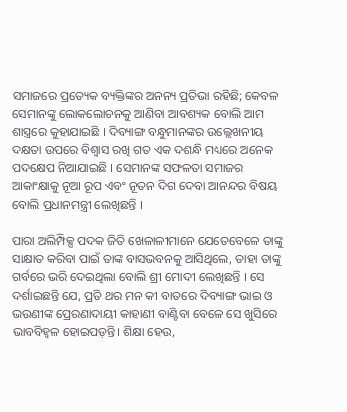ସମାଜରେ ପ୍ରତ୍ୟେକ ବ୍ୟକ୍ତିଙ୍କର ଅନନ୍ୟ ପ୍ରତିଭା ରହିଛି; କେବଳ ସେମାନଙ୍କୁ ଲୋକଲୋଚନକୁ ଆଣିବା ଆବଶ୍ୟକ ବୋଲି ଆମ ଶାସ୍ତ୍ରରେ କୁହାଯାଇଛି । ଦିବ୍ୟାଙ୍ଗ ବନ୍ଧୁମାନଙ୍କର ଉଲ୍ଲେଖନୀୟ ଦକ୍ଷତା ଉପରେ ବିଶ୍ୱାସ ରଖି ଗତ ଏକ ଦଶନ୍ଧି ମଧ୍ୟରେ ଅନେକ ପଦକ୍ଷେପ ନିଆଯାଇଛି । ସେମାନଙ୍କ ସଫଳତା ସମାଜର ଆକାଂକ୍ଷାକୁ ନୂଆ ରୂପ ଏବଂ ନୂତନ ଦିଗ ଦେବା ଆନନ୍ଦର ବିଷୟ ବୋଲି ପ୍ରଧାନମନ୍ତ୍ରୀ ଲେଖିଛନ୍ତି ।

ପାରା ଅଲିମ୍ପିକ୍ସ ପଦକ ଜିତି ଖେଳାଳୀମାନେ ଯେତେବେଳେ ତାଙ୍କୁ ସାକ୍ଷାତ କରିବା ପାଇଁ ତାଙ୍କ ବାସଭବନକୁ ଆସିଥିଲେ, ତାହା ତାଙ୍କୁ ଗର୍ବରେ ଭରି ଦେଇଥିଲା ବୋଲି ଶ୍ରୀ ମୋଦୀ ଲେଖିଛନ୍ତି । ସେ ଦର୍ଶାଇଛନ୍ତି ଯେ, ପ୍ରତି ଥର ମନ କୀ ବାତରେ ଦିବ୍ୟାଙ୍ଗ ଭାଇ ଓ ଭଉଣୀଙ୍କ ପ୍ରେରଣାଦାୟୀ କାହାଣୀ ବାଣ୍ଟିବା ବେଳେ ସେ ଖୁସିରେ ଭାବବିହ୍ୱଳ ହୋଇପଡ଼ନ୍ତି। ଶିକ୍ଷା ହେଉ,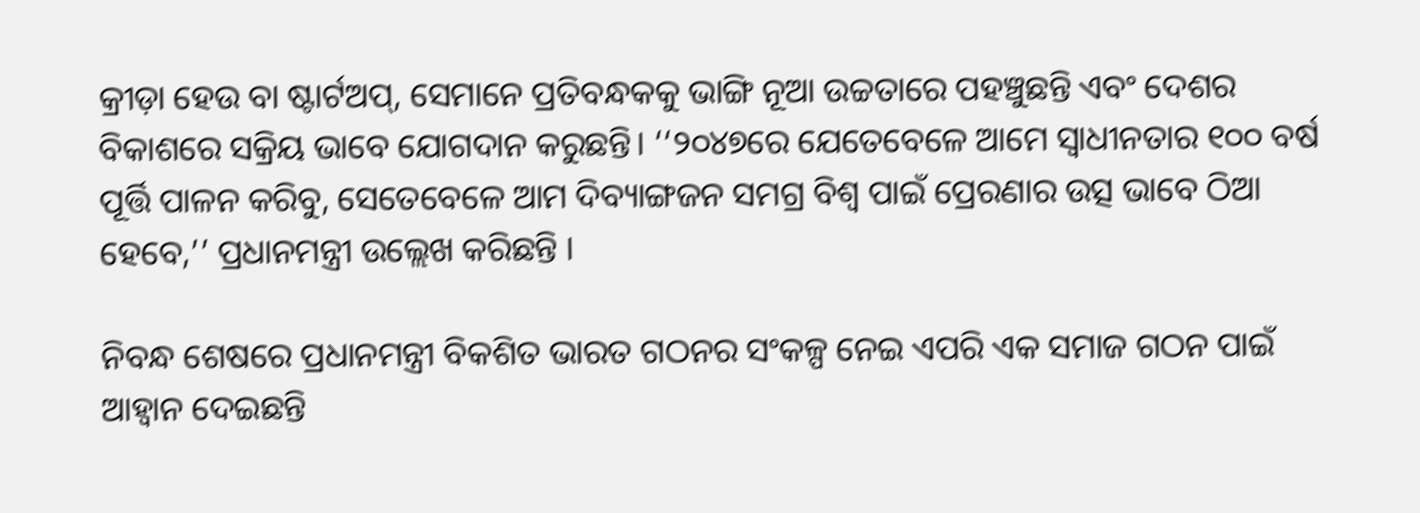କ୍ରୀଡ଼ା ହେଉ ବା ଷ୍ଟାର୍ଟଅପ୍, ସେମାନେ ପ୍ରତିବନ୍ଧକକୁ ଭାଙ୍ଗି ନୂଆ ଉଚ୍ଚତାରେ ପହଞ୍ଚୁଛନ୍ତି ଏବଂ ଦେଶର ବିକାଶରେ ସକ୍ରିୟ ଭାବେ ଯୋଗଦାନ କରୁଛନ୍ତି। ‘‘୨୦୪୭ରେ ଯେତେବେଳେ ଆମେ ସ୍ୱାଧୀନତାର ୧୦୦ ବର୍ଷ ପୂର୍ତ୍ତି ପାଳନ କରିବୁ, ସେତେବେଳେ ଆମ ଦିବ୍ୟାଙ୍ଗଜନ ସମଗ୍ର ବିଶ୍ୱ ପାଇଁ ପ୍ରେରଣାର ଉତ୍ସ ଭାବେ ଠିଆ ହେବେ,’’ ପ୍ରଧାନମନ୍ତ୍ରୀ ଉଲ୍ଲେଖ କରିଛନ୍ତି ।

ନିବନ୍ଧ ଶେଷରେ ପ୍ରଧାନମନ୍ତ୍ରୀ ବିକଶିତ ଭାରତ ଗଠନର ସଂକଳ୍ପ ନେଇ ଏପରି ଏକ ସମାଜ ଗଠନ ପାଇଁ ଆହ୍ୱାନ ଦେଇଛନ୍ତି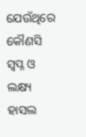ଯେଉଁଥିରେ କୌଣସି ସ୍ୱପ୍ନ ଓ ଲକ୍ଷ୍ୟ ହାସଲ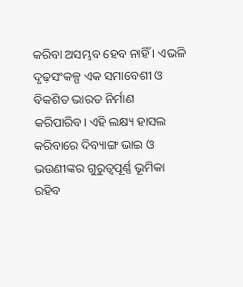କରିବା ଅସମ୍ଭବ ହେବ ନାହିଁ । ଏଭଳି ଦୃଢ଼ସଂକଳ୍ପ ଏକ ସମାବେଶୀ ଓ ବିକଶିତ ଭାରତ ନିର୍ମାଣ କରିପାରିବ। ଏହି ଲକ୍ଷ୍ୟ ହାସଲ କରିବାରେ ଦିବ୍ୟାଙ୍ଗ ଭାଇ ଓ ଭଉଣୀଙ୍କର ଗୁରୁତ୍ୱପୂର୍ଣ୍ଣ ଭୂମିକା ରହିବ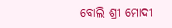ବୋଲି ଶ୍ରୀ ମୋଦୀ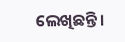ଲେଖିଛନ୍ତି।